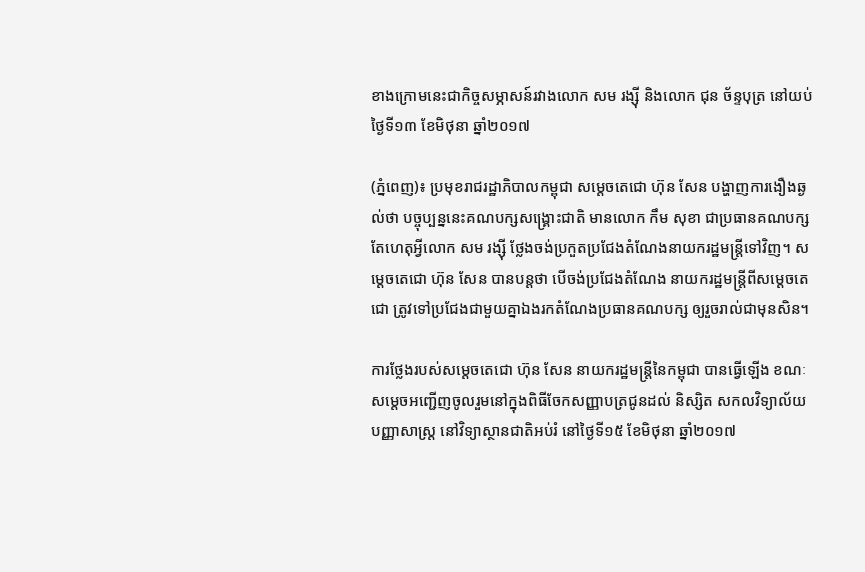ខាងក្រោមនេះជាកិច្ចសម្ភាសន៍រវាងលោក សម រង្ស៊ី និងលោក ជុន ច័ន្ទបុត្រ នៅយប់ថ្ងៃទី១៣ ខែមិថុនា ឆ្នាំ២០១៧

(ភ្នំពេញ)៖ ប្រមុខរាជរដ្ឋាភិបាលកម្ពុជា សម្តេចតេជោ ហ៊ុន សែន បង្ហាញការងឿងឆ្ងល់ថា បច្ចុប្បន្ននេះគណបក្សសង្រ្គោះជាតិ មានលោក កឹម សុខា ជាប្រធានគណបក្ស តែហេតុអ្វីលោក សម រង្ស៊ី ថ្លែងចង់ប្រកួតប្រជែងតំណែងនាយករដ្ឋមន្រ្តីទៅវិញ។ សម្តេចតេជោ ហ៊ុន សែន បានបន្តថា បើចង់ប្រជែងតំណែង នាយករដ្ឋមន្រ្តីពីសម្តេចតេជោ ត្រូវទៅប្រជែងជាមួយគ្នាឯងរកតំណែងប្រធានគណបក្ស ឲ្យរួចរាល់ជាមុនសិន។

ការថ្លែងរបស់សម្តេចតេជោ ហ៊ុន សែន នាយករដ្ឋមន្រ្តីនៃកម្ពុជា បានធ្វើឡើង ខណៈសម្តេចអញ្ជើញចូលរួមនៅក្នុងពិធីចែកសញ្ញាបត្រជូនដល់ និស្សិត សកលវិទ្យាល័យបញ្ញាសាស្រ្ត នៅវិទ្យាស្ថានជាតិអប់រំ នៅថ្ងៃទី១៥ ខែមិថុនា ឆ្នាំ២០១៧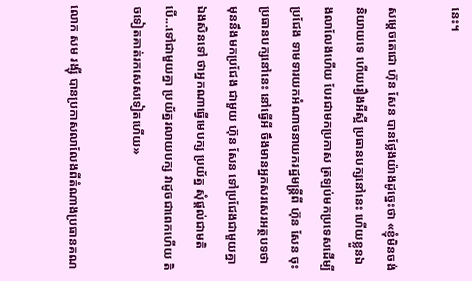នេះ។

សម្តេចតេជោ ហ៊ុន សែន បានថ្លែងយ៉ាងដូច្នេះថា «ខ្ញុំមិនចង់និយាយទេ ហើយរឿងអីស្អី ប្រធានបក្សនៅនេះ ហើយខ្លួនឯងលាលែងហើយ បែរជាមកប្រកាស ត្រឡប់មកប្រទេសដើម្បីប្រជែង ទាមទារយកអំណាចនាយករដ្ឋមន្រ្តីពី ហ៊ុន សែន ចុះប្រធានបក្សនៅនេះ នៅធ្វើអី ចឹងមានអ្នកសរសេរអត្ថបទថា មុននឹងមកប្រជែង ជាមួយ ហ៊ុន សែន ទៅប្រជែងជាមួយគ្នាឯងសិនទៅ ថាអ្នកណាធ្វើមេបក្ស ប្រយ័ត្ន សុំផ្តល់ជាមតិ បើ...ទៅជាមួយគ្នា ប្រយ័ត្នរលាយបក្ស វាដូចជាពេកហើយ តិចទៀតគាត់រកសេសទៀតហើយ»

លោក សម រង្ស៊ី បានប្រកាសលាលែងពីតំណាងប្រធានគណ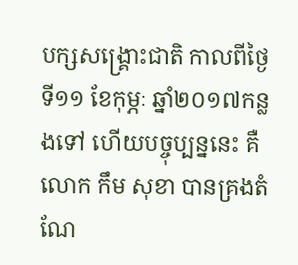បក្សសង្រ្គោះជាតិ កាលពីថ្ងៃទី១១ ខែកុម្ភៈ ឆ្នាំ២០១៧កន្លងទៅ ហើយបច្ចុប្បន្ននេះ គឺលោក កឹម សុខា បានគ្រងតំណែ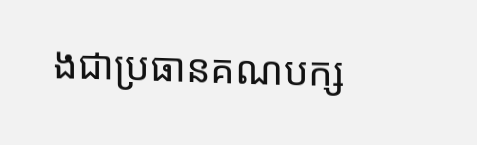ងជាប្រធានគណបក្ស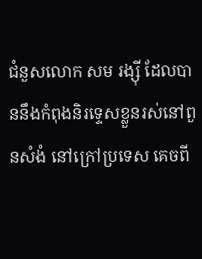ជំនួសលោក សម រង្ស៊ី ដែលបាននឹងកំពុងនិរទ្ទេសខ្លួនរស់នៅពួនសំងំ នៅក្រៅប្រទេស គេចពី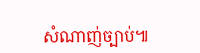សំណាញ់ច្បាប់៕